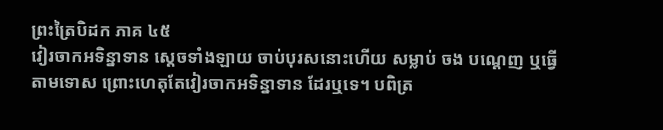ព្រះត្រៃបិដក ភាគ ៤៥
វៀរចាកអទិន្នាទាន ស្តេចទាំងឡាយ ចាប់បុរសនោះហើយ សម្លាប់ ចង បណ្តេញ ឬធ្វើតាមទោស ព្រោះហេតុតែវៀរចាកអទិន្នាទាន ដែរឬទេ។ បពិត្រ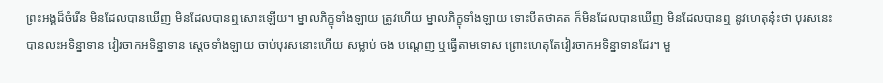ព្រះអង្គដ៏ចំរើន មិនដែលបានឃើញ មិនដែលបានឮសោះឡើយ។ ម្នាលភិក្ខុទាំងឡាយ ត្រូវហើយ ម្នាលភិក្ខុទាំងឡាយ ទោះបីតថាគត ក៏មិនដែលបានឃើញ មិនដែលបានឮ នូវហេតុនុ៎ះថា បុរសនេះ បានលះអទិន្នាទាន វៀរចាកអទិន្នាទាន សេ្តចទាំងឡាយ ចាប់បុរសនោះហើយ សម្លាប់ ចង បណ្តេញ ឬធ្វើតាមទោស ព្រោះហេតុតែវៀរចាកអទិន្នាទានដែរ។ មួ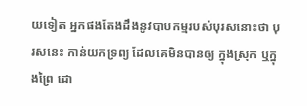យទៀត អ្នកផងតែងដឹងនូវបាបកម្មរបស់បុរសនោះថា បុរសនេះ កាន់យកទ្រព្យ ដែលគេមិនបានឲ្យ ក្នុងស្រុក ឬក្នុងព្រៃ ដោ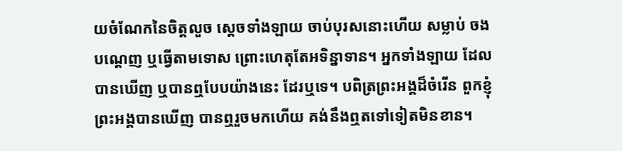យចំណែកនៃចិត្តលួច ស្តេចទាំងឡាយ ចាប់បុរសនោះហើយ សម្លាប់ ចង បណ្តេញ ឬធ្វើតាមទោស ព្រោះហេតុតែអទិន្នាទាន។ អ្នកទាំងឡាយ ដែលបានឃើញ ឬបានឮបែបយ៉ាងនេះ ដែរឬទេ។ បពិត្រព្រះអង្គដ៏ចំរើន ពួកខ្ញុំព្រះអង្គបានឃើញ បានឮរួចមកហើយ គង់នឹងឮតទៅទៀតមិនខាន។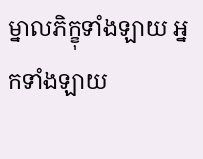ម្នាលភិក្ខុទាំងឡាយ អ្នកទាំងឡាយ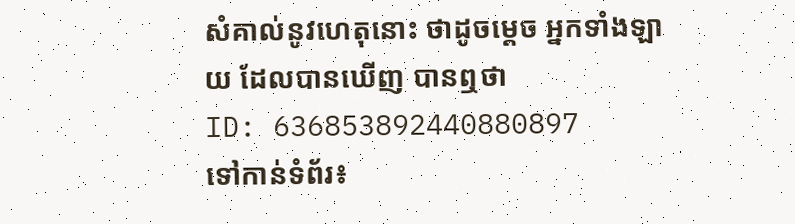សំគាល់នូវហេតុនោះ ថាដូចម្តេច អ្នកទាំងឡាយ ដែលបានឃើញ បានឮថា
ID: 636853892440880897
ទៅកាន់ទំព័រ៖